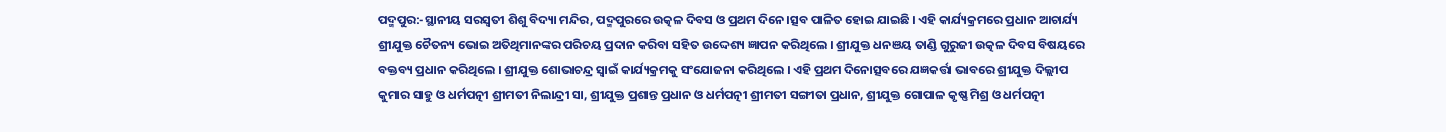ପଦ୍ମପୁର:-ସ୍ଥାନୀୟ ସରସ୍ବତୀ ଶିଶୁ ବିଦ୍ୟା ମନ୍ଦିର, ପଦ୍ମପୁରରେ ଉତ୍କଳ ଦିବସ ଓ ପ୍ରଥମ ଦିନେ।ତ୍ସବ ପାଳିତ ହୋଇ ଯାଇଛି । ଏହି କାର୍ଯ୍ୟକ୍ରମରେ ପ୍ରଧାନ ଆଚାର୍ଯ୍ୟ ଶ୍ରୀଯୁକ୍ତ ଚୈତନ୍ୟ ଭୋଇ ଅତିଥିମାନଙ୍କର ପରିଚୟ ପ୍ରଦାନ କରିବା ସହିତ ଉଦ୍ଦେଶ୍ୟ ଜ୍ଞାପନ କରିଥିଲେ । ଶ୍ରୀଯୁକ୍ତ ଧନଞୟ ତାଣ୍ଡି ଗୁରୁଜୀ ଉତ୍କଳ ଦିବସ ବିଷୟରେ ବକ୍ତବ୍ୟ ପ୍ରଧାନ କରିଥିଲେ । ଶ୍ରୀଯୁକ୍ତ ଶୋଭାଚନ୍ଦ୍ର ସ୍ଵାଇଁ କାର୍ଯ୍ୟକ୍ରମକୁ ସଂଯୋଜନା କରିଥିଲେ । ଏହି ପ୍ରଥମ ଦିନୋତ୍ସବରେ ଯଜ୍ଞକର୍ତ୍ତା ଭାବରେ ଶ୍ରୀଯୁକ୍ତ ଦିଲ୍ଲୀପ କୁମାର ସାହୁ ଓ ଧର୍ମପତ୍ନୀ ଶ୍ରୀମତୀ ନିଲାନ୍ଦ୍ରୀ ସା, ଶ୍ରୀଯୁକ୍ତ ପ୍ରଶାନ୍ତ ପ୍ରଧାନ ଓ ଧର୍ମପତ୍ନୀ ଶ୍ରୀମତୀ ସଙ୍ଗୀତା ପ୍ରଧାନ, ଶ୍ରୀଯୁକ୍ତ ଗୋପାଳ କୃଷ୍ଣ ମିଶ୍ର ଓ ଧର୍ମପତ୍ନୀ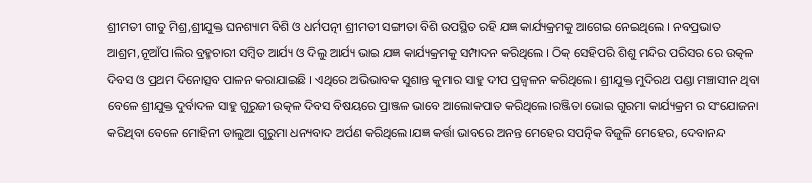ଶ୍ରୀମତୀ ଗୀତୁ ମିଶ୍ର,ଶ୍ରୀଯୁକ୍ତ ଘନଶ୍ୟାମ ବିଶି ଓ ଧର୍ମପତ୍ନୀ ଶ୍ରୀମତୀ ସଙ୍ଗୀତା ବିଶି ଉପସ୍ଥିତ ରହି ଯଜ୍ଞ କାର୍ଯ୍ୟକ୍ରମକୁ ଆଗେଇ ନେଇଥିଲେ । ନବପ୍ରଭାତ ଆଶ୍ରମ,ନୂଆଁପ।ଲିର ବ୍ରହ୍ମଚାରୀ ସମ୍ବିତ ଆର୍ଯ୍ୟ ଓ ଦିଲୁ ଆର୍ଯ୍ୟ ଭାଇ ଯଜ୍ଞ କାର୍ଯ୍ୟକ୍ରମକୁ ସମ୍ପାଦନ କରିଥିଲେ । ଠିକ୍ ସେହିପରି ଶିଶୁ ମନ୍ଦିର ପରିସର ରେ ଉତ୍କଳ ଦିବସ ଓ ପ୍ରଥମ ଦିନୋତ୍ସବ ପାଳନ କରାଯାଇଛି । ଏଥିରେ ଅଭିଭାବକ ସୁଶାନ୍ତ କୁମାର ସାହୁ ଦୀପ ପ୍ରଜ୍ବଳନ କରିଥିଲେ। ଶ୍ରୀଯୁକ୍ତ ମୁଦିରଥ ପଣ୍ଡା ମଞ୍ଚାସୀନ ଥିବା ବେଳେ ଶ୍ରୀଯୁକ୍ତ ଦୁର୍ବାଦଳ ସାହୁ ଗୁରୁଜୀ ଉତ୍କଳ ଦିବସ ବିଷୟରେ ପ୍ରାଞ୍ଜଳ ଭାବେ ଆଲୋକପାତ କରିଥିଲେ।ରଞ୍ଜିତା ଭୋଇ ଗୁରମା କାର୍ଯ୍ୟକ୍ରମ ର ସଂଯୋଜନା କରିଥିବା ବେଳେ ମୋହିନୀ ଡାଲୁଆ ଗୁରୁମା ଧନ୍ୟବାଦ ଅର୍ପଣ କରିଥିଲେ।ଯଜ୍ଞ କର୍ତ୍ତା ଭାବରେ ଅନନ୍ତ ମେହେର ସପତ୍ନିକ ବିଜୁଳି ମେହେର, ଦେବାନନ୍ଦ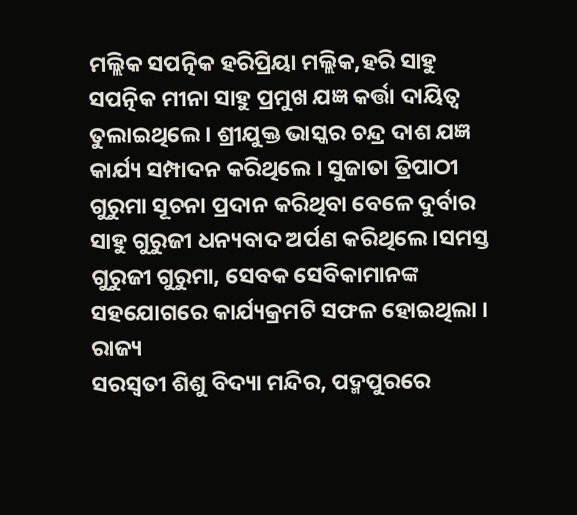ମଲ୍ଲିକ ସପତ୍ନିକ ହରିପ୍ରିୟା ମଲ୍ଲିକ,ହରି ସାହୁ ସପତ୍ନିକ ମୀନା ସାହୁ ପ୍ରମୁଖ ଯଜ୍ଞ କର୍ତ୍ତା ଦାୟିତ୍ଵ ତୁଲାଇଥିଲେ। ଶ୍ରୀଯୁକ୍ତ ଭାସ୍କର ଚନ୍ଦ୍ର ଦାଶ ଯଜ୍ଞ କାର୍ଯ୍ୟ ସମ୍ପାଦନ କରିଥିଲେ । ସୁଜାତା ତ୍ରିପାଠୀ ଗୁରୁମା ସୂଚନା ପ୍ରଦାନ କରିଥିବା ବେଳେ ଦୁର୍ବାର ସାହୁ ଗୁରୁଜୀ ଧନ୍ୟବାଦ ଅର୍ପଣ କରିଥିଲେ ।ସମସ୍ତ ଗୁରୁଜୀ ଗୁରୁମା, ସେବକ ସେବିକାମାନଙ୍କ ସହଯୋଗରେ କାର୍ଯ୍ୟକ୍ରମଟି ସଫଳ ହୋଇଥିଲା ।
ରାଜ୍ୟ
ସରସ୍ବତୀ ଶିଶୁ ବିଦ୍ୟା ମନ୍ଦିର, ପଦ୍ମପୁରରେ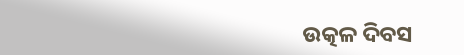ଉତ୍କଳ ଦିବସ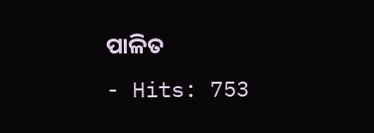ପାଳିତ
- Hits: 753